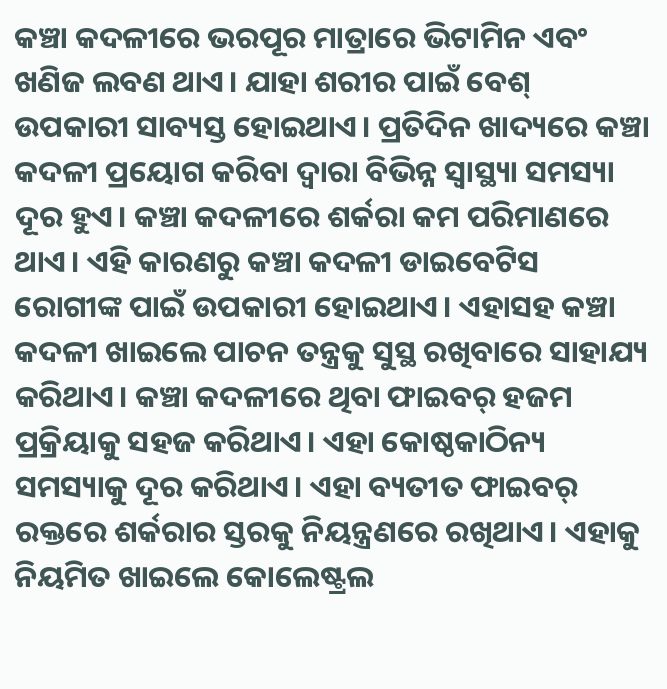କଞ୍ଚା କଦଳୀରେ ଭରପୂର ମାତ୍ରାରେ ଭିଟାମିନ ଏବଂ ଖଣିଜ ଲବଣ ଥାଏ। ଯାହା ଶରୀର ପାଇଁ ବେଶ୍ ଉପକାରୀ ସାବ୍ୟସ୍ତ ହୋଇଥାଏ। ପ୍ରତିଦିନ ଖାଦ୍ୟରେ କଞ୍ଚା କଦଳୀ ପ୍ରୟୋଗ କରିବା ଦ୍ୱାରା ବିଭିନ୍ନ ସ୍ବାସ୍ଥ୍ୟା ସମସ୍ୟା ଦୂର ହୁଏ। କଞ୍ଚା କଦଳୀରେ ଶର୍କରା କମ ପରିମାଣରେ ଥାଏ। ଏହି କାରଣରୁ କଞ୍ଚା କଦଳୀ ଡାଇବେଟିସ ରୋଗୀଙ୍କ ପାଇଁ ଉପକାରୀ ହୋଇଥାଏ। ଏହାସହ କଞ୍ଚା କଦଳୀ ଖାଇଲେ ପାଚନ ତନ୍ତ୍ରକୁ ସୁସ୍ଥ ରଖିବାରେ ସାହାଯ୍ୟ କରିଥାଏ। କଞ୍ଚା କଦଳୀରେ ଥିବା ଫାଇବର୍ ହଜମ ପ୍ରକ୍ରିୟାକୁ ସହଜ କରିଥାଏ। ଏହା କୋଷ୍ଠକାଠିନ୍ୟ ସମସ୍ୟାକୁ ଦୂର କରିଥାଏ। ଏହା ବ୍ୟତୀତ ଫାଇବର୍ ରକ୍ତରେ ଶର୍କରାର ସ୍ତରକୁ ନିୟନ୍ତ୍ରଣରେ ରଖିଥାଏ। ଏହାକୁ ନିୟମିତ ଖାଇଲେ କୋଲେଷ୍ଟ୍ରଲ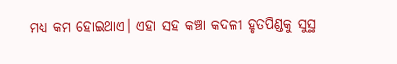ମଧ୍ୟ କମ ହୋଇଥାଏ। ଏହା ସହ କଞ୍ଚା କଦଳୀ ହୃତପିଣ୍ଡକୁ ସୁସ୍ଥ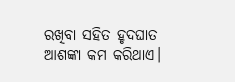ରଖିବା ସହିତ ହୃଦଘାତ ଆଶଙ୍କା କମ କରିଥାଏ।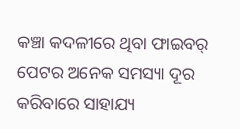କଞ୍ଚା କଦଳୀରେ ଥିବା ଫାଇବର୍ ପେଟର ଅନେକ ସମସ୍ୟା ଦୂର କରିବାରେ ସାହାଯ୍ୟ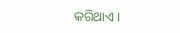କରିଥାଏ।